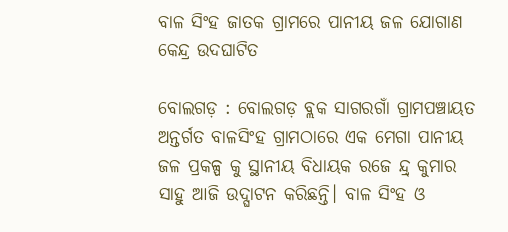ବାଳ ସିଂହ ଜାତକ ଗ୍ରାମରେ ପାନୀୟ ଜଳ ଯୋଗାଣ କେନ୍ଦ୍ର ଉଦଘାଟିତ

ବୋଲଗଡ଼ : ବୋଲଗଡ଼ ବ୍ଲକ ସାଗରଗାଁ ଗ୍ରାମପଞ୍ଚାୟତ ଅନ୍ତର୍ଗତ ବାଳସିଂହ ଗ୍ରାମଠାରେ ଏକ ମେଗା ପାନୀୟ ଜଳ ପ୍ରକଳ୍ପ କୁ ସ୍ଥାନୀୟ ବିଧାୟକ ରଜେ ନ୍ଦ୍ର୍ କୁମାର ସାହୁ ଆଜି ଉଦ୍ଘାଟନ କରିଛନ୍ତି। ବାଳ ସିଂହ ଓ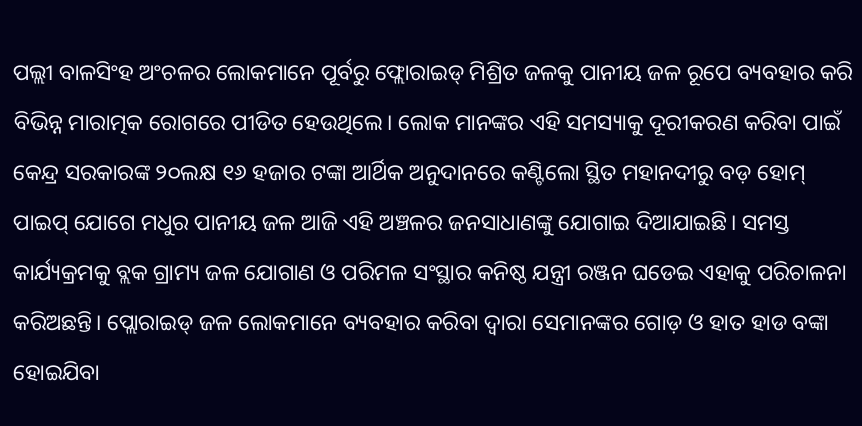ପଲ୍ଲୀ ବାଳସିଂହ ଅଂଚଳର ଲୋକମାନେ ପୂର୍ବରୁ ଫ୍ଲୋରାଇଡ୍ ମିଶ୍ରିତ ଜଳକୁ ପାନୀୟ ଜଳ ରୂପେ ବ୍ୟବହାର କରି ବିଭିନ୍ନ ମାରାତ୍ମକ ରୋଗରେ ପୀଡିତ ହେଉଥିଲେ। ଲୋକ ମାନଙ୍କର ଏହି ସମସ୍ୟାକୁ ଦୂରୀକରଣ କରିବା ପାଇଁ କେନ୍ଦ୍ର ସରକାରଙ୍କ ୨୦ଲକ୍ଷ ୧୬ ହଜାର ଟଙ୍କା ଆର୍ଥିକ ଅନୁଦାନରେ କଣ୍ଟିଲୋ ସ୍ଥିତ ମହାନଦୀରୁ ବଡ଼ ହୋମ୍ ପାଇପ୍ ଯୋଗେ ମଧୁର ପାନୀୟ ଜଳ ଆଜି ଏହି ଅଞ୍ଚଳର ଜନସାଧାଣଙ୍କୁ ଯୋଗାଇ ଦିଆଯାଇଛି। ସମସ୍ତ କାର୍ଯ୍ୟକ୍ରମକୁ ବ୍ଲକ ଗ୍ରାମ୍ୟ ଜଳ ଯୋଗାଣ ଓ ପରିମଳ ସଂସ୍ଥାର କନିଷ୍ଠ ଯନ୍ତ୍ରୀ ରଞ୍ଜନ ଘଡେଇ ଏହାକୁ ପରିଚାଳନା କରିଅଛନ୍ତି। ପ୍ଲୋରାଇଡ୍ ଜଳ ଲୋକମାନେ ବ୍ୟବହାର କରିବା ଦ୍ଵାରା ସେମାନଙ୍କର ଗୋଡ଼ ଓ ହାତ ହାଡ ବଙ୍କା ହୋଇଯିବା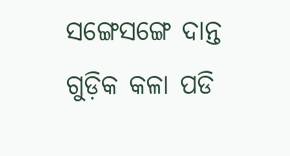ସଙ୍ଗେସଙ୍ଗେ ଦାନ୍ତ ଗୁଡ଼ିକ କଳା ପଡି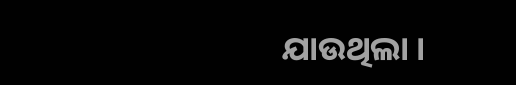ଯାଉଥିଲା ।